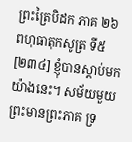ព្រះត្រៃបិដក ភាគ ២៦
ពហុធាតុកសូត្រ ទី៥
[២៣៤] ខ្ញុំបានស្តាប់មកយ៉ាងនេះ។ សម័យមួយ ព្រះមានព្រះភាគ ទ្រ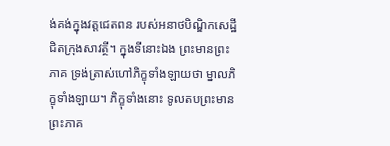ង់គង់ក្នុងវត្តជេតពន របស់អនាថបិណ្ឌិកសេដ្ឋី ជិតក្រុងសាវត្ថី។ ក្នុងទីនោះឯង ព្រះមានព្រះភាគ ទ្រង់ត្រាស់ហៅភិក្ខុទាំងឡាយថា ម្នាលភិក្ខុទាំងឡាយ។ ភិក្ខុទាំងនោះ ទូលតបព្រះមានព្រះភាគ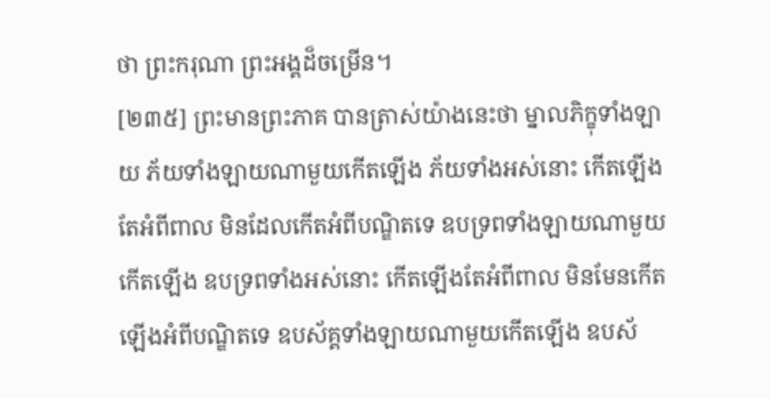ថា ព្រះករុណា ព្រះអង្គដ៏ចម្រើន។
[២៣៥] ព្រះមានព្រះភាគ បានត្រាស់យ៉ាងនេះថា ម្នាលភិក្ខុទាំងឡាយ ភ័យទាំងឡាយណាមួយកើតឡើង ភ័យទាំងអស់នោះ កើតឡើងតែអំពីពាល មិនដែលកើតអំពីបណ្ឌិតទេ ឧបទ្រពទាំងឡាយណាមួយកើតឡើង ឧបទ្រពទាំងអស់នោះ កើតឡើងតែអំពីពាល មិនមែនកើតឡើងអំពីបណ្ឌិតទេ ឧបស័គ្គទាំងឡាយណាមួយកើតឡើង ឧបស័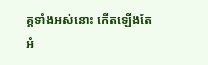គ្គទាំងអស់នោះ កើតឡើងតែអំ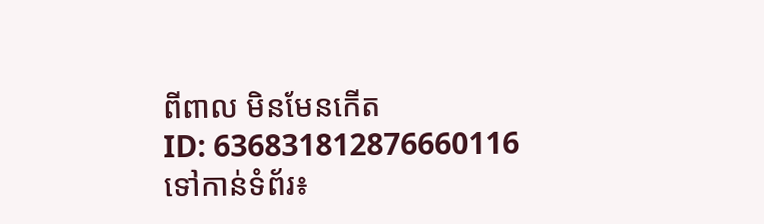ពីពាល មិនមែនកើត
ID: 636831812876660116
ទៅកាន់ទំព័រ៖